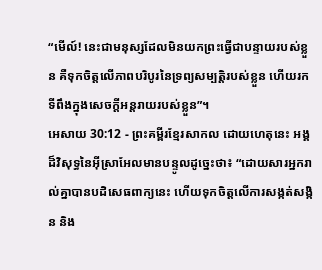“មើល៍! នេះជាមនុស្សដែលមិនយកព្រះធ្វើជាបន្ទាយរបស់ខ្លួន គឺទុកចិត្តលើភាពបរិបូរនៃទ្រព្យសម្បត្តិរបស់ខ្លួន ហើយរកទីពឹងក្នុងសេចក្ដីអន្តរាយរបស់ខ្លួន”។
អេសាយ 30:12 - ព្រះគម្ពីរខ្មែរសាកល ដោយហេតុនេះ អង្គដ៏វិសុទ្ធនៃអ៊ីស្រាអែលមានបន្ទូលដូច្នេះថា៖ “ដោយសារអ្នករាល់គ្នាបានបដិសេធពាក្យនេះ ហើយទុកចិត្តលើការសង្កត់សង្កិន និង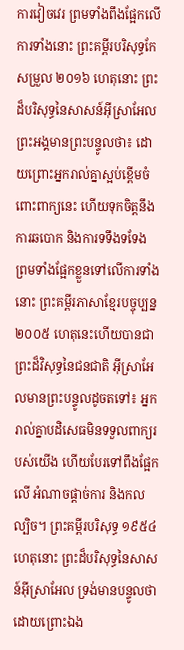ការវៀចវេរ ព្រមទាំងពឹងផ្អែកលើការទាំងនោះ ព្រះគម្ពីរបរិសុទ្ធកែសម្រួល ២០១៦ ហេតុនោះ ព្រះដ៏បរិសុទ្ធនៃសាសន៍អ៊ីស្រាអែល ព្រះអង្គមានព្រះបន្ទូលថា៖ ដោយព្រោះអ្នករាល់គ្នាស្អប់ខ្ពើមចំពោះពាក្យនេះ ហើយទុកចិត្តនឹងការឆបោក និងការទទឹងទទែង ព្រមទាំងផ្អែកខ្លួនទៅលើការទាំងនោះ ព្រះគម្ពីរភាសាខ្មែរបច្ចុប្បន្ន ២០០៥ ហេតុនេះហើយបានជាព្រះដ៏វិសុទ្ធនៃជនជាតិ អ៊ីស្រាអែលមានព្រះបន្ទូលដូចតទៅ៖ អ្នករាល់គ្នាបដិសេធមិនទទួលពាក្យរបស់យើង ហើយបែរទៅពឹងផ្អែកលើ អំណាចផ្ដាច់ការ និងកលល្បិច។ ព្រះគម្ពីរបរិសុទ្ធ ១៩៥៤ ហេតុនោះ ព្រះដ៏បរិសុទ្ធនៃសាសន៍អ៊ីស្រាអែល ទ្រង់មានបន្ទូលថា ដោយព្រោះឯង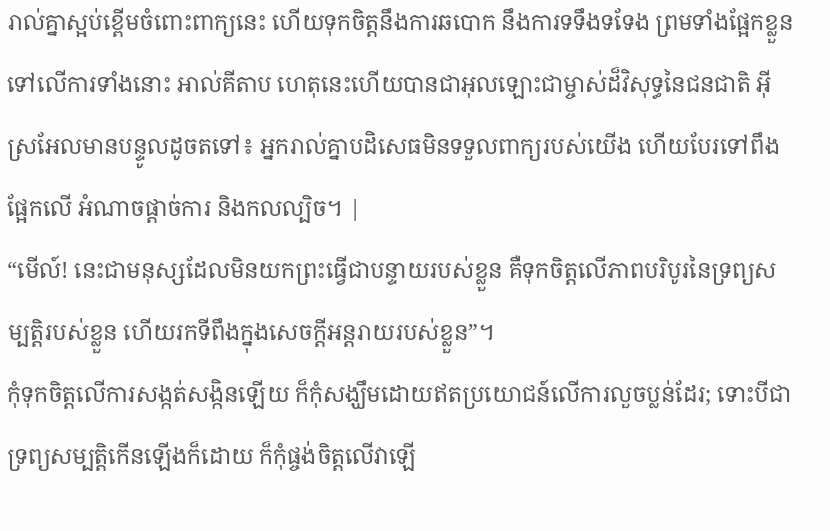រាល់គ្នាស្អប់ខ្ពើមចំពោះពាក្យនេះ ហើយទុកចិត្តនឹងការឆបោក នឹងការទទឹងទទែង ព្រមទាំងផ្អែកខ្លួនទៅលើការទាំងនោះ អាល់គីតាប ហេតុនេះហើយបានជាអុលឡោះជាម្ចាស់ដ៏វិសុទ្ធនៃជនជាតិ អ៊ីស្រអែលមានបន្ទូលដូចតទៅ៖ អ្នករាល់គ្នាបដិសេធមិនទទួលពាក្យរបស់យើង ហើយបែរទៅពឹងផ្អែកលើ អំណាចផ្ដាច់ការ និងកលល្បិច។ |
“មើល៍! នេះជាមនុស្សដែលមិនយកព្រះធ្វើជាបន្ទាយរបស់ខ្លួន គឺទុកចិត្តលើភាពបរិបូរនៃទ្រព្យសម្បត្តិរបស់ខ្លួន ហើយរកទីពឹងក្នុងសេចក្ដីអន្តរាយរបស់ខ្លួន”។
កុំទុកចិត្តលើការសង្កត់សង្កិនឡើយ ក៏កុំសង្ឃឹមដោយឥតប្រយោជន៍លើការលួចប្លន់ដែរ; ទោះបីជាទ្រព្យសម្បត្តិកើនឡើងក៏ដោយ ក៏កុំផ្ចង់ចិត្តលើវាឡើ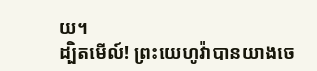យ។
ដ្បិតមើល៍! ព្រះយេហូវ៉ាបានយាងចេ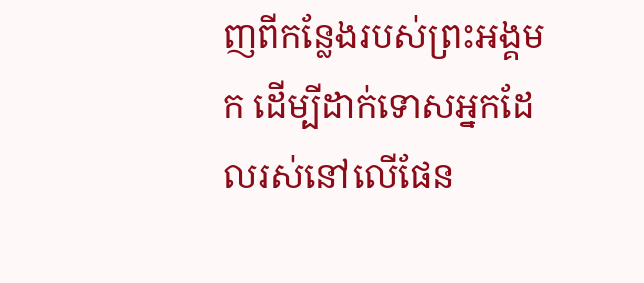ញពីកន្លែងរបស់ព្រះអង្គមក ដើម្បីដាក់ទោសអ្នកដែលរស់នៅលើផែន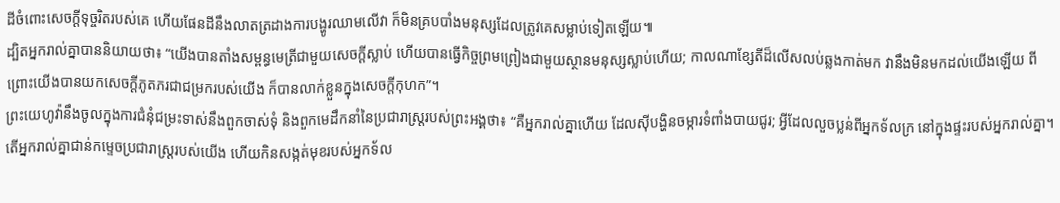ដីចំពោះសេចក្ដីទុច្ចរិតរបស់គេ ហើយផែនដីនឹងលាតត្រដាងការបង្ហូរឈាមលើវា ក៏មិនគ្របបាំងមនុស្សដែលត្រូវគេសម្លាប់ទៀតឡើយ៕
ដ្បិតអ្នករាល់គ្នាបាននិយាយថា៖ “យើងបានតាំងសម្ពន្ធមេត្រីជាមួយសេចក្ដីស្លាប់ ហើយបានធ្វើកិច្ចព្រមព្រៀងជាមួយស្ថានមនុស្សស្លាប់ហើយ; កាលណាខ្សែតីដ៏លើសលប់ឆ្លងកាត់មក វានឹងមិនមកដល់យើងឡើយ ពីព្រោះយើងបានយកសេចក្ដីភូតភរជាជម្រករបស់យើង ក៏បានលាក់ខ្លួនក្នុងសេចក្ដីកុហក”។
ព្រះយេហូវ៉ានឹងចូលក្នុងការជំនុំជម្រះទាស់នឹងពួកចាស់ទុំ និងពួកមេដឹកនាំនៃប្រជារាស្ត្ររបស់ព្រះអង្គថា៖ “គឺអ្នករាល់គ្នាហើយ ដែលស៊ីបង្ហិនចម្ការទំពាំងបាយជូរ; អ្វីដែលលួចប្លន់ពីអ្នកទ័លក្រ នៅក្នុងផ្ទះរបស់អ្នករាល់គ្នា។
តើអ្នករាល់គ្នាជាន់កម្ទេចប្រជារាស្ត្ររបស់យើង ហើយកិនសង្កត់មុខរបស់អ្នកទ័ល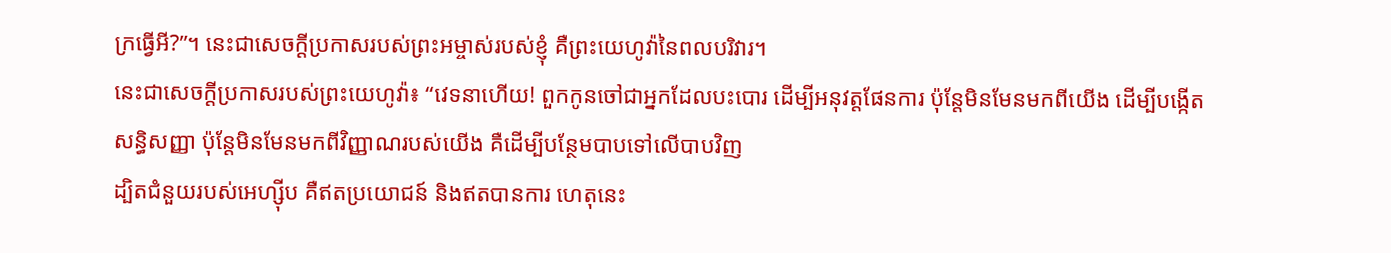ក្រធ្វើអី?”។ នេះជាសេចក្ដីប្រកាសរបស់ព្រះអម្ចាស់របស់ខ្ញុំ គឺព្រះយេហូវ៉ានៃពលបរិវារ។
នេះជាសេចក្ដីប្រកាសរបស់ព្រះយេហូវ៉ា៖ “វេទនាហើយ! ពួកកូនចៅជាអ្នកដែលបះបោរ ដើម្បីអនុវត្តផែនការ ប៉ុន្តែមិនមែនមកពីយើង ដើម្បីបង្កើតសន្ធិសញ្ញា ប៉ុន្តែមិនមែនមកពីវិញ្ញាណរបស់យើង គឺដើម្បីបន្ថែមបាបទៅលើបាបវិញ
ដ្បិតជំនួយរបស់អេហ្ស៊ីប គឺឥតប្រយោជន៍ និងឥតបានការ ហេតុនេះ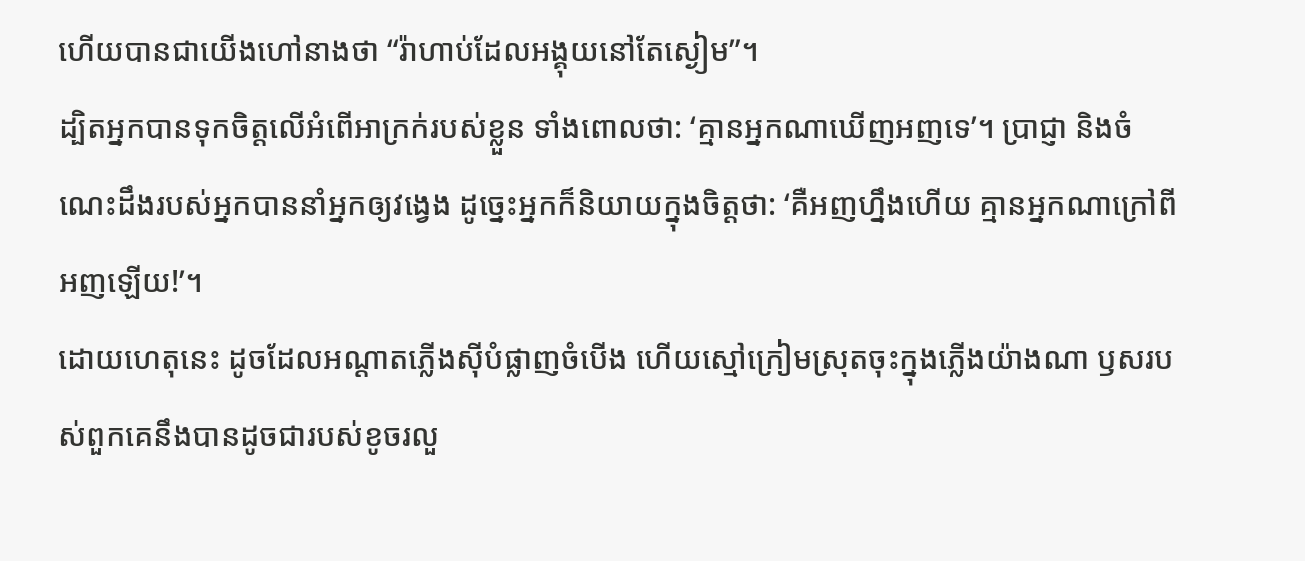ហើយបានជាយើងហៅនាងថា “រ៉ាហាប់ដែលអង្គុយនៅតែស្ងៀម”។
ដ្បិតអ្នកបានទុកចិត្តលើអំពើអាក្រក់របស់ខ្លួន ទាំងពោលថា: ‘គ្មានអ្នកណាឃើញអញទេ’។ ប្រាជ្ញា និងចំណេះដឹងរបស់អ្នកបាននាំអ្នកឲ្យវង្វេង ដូច្នេះអ្នកក៏និយាយក្នុងចិត្តថា: ‘គឺអញហ្នឹងហើយ គ្មានអ្នកណាក្រៅពីអញឡើយ!’។
ដោយហេតុនេះ ដូចដែលអណ្ដាតភ្លើងស៊ីបំផ្លាញចំបើង ហើយស្មៅក្រៀមស្រុតចុះក្នុងភ្លើងយ៉ាងណា ឫសរបស់ពួកគេនឹងបានដូចជារបស់ខូចរលួ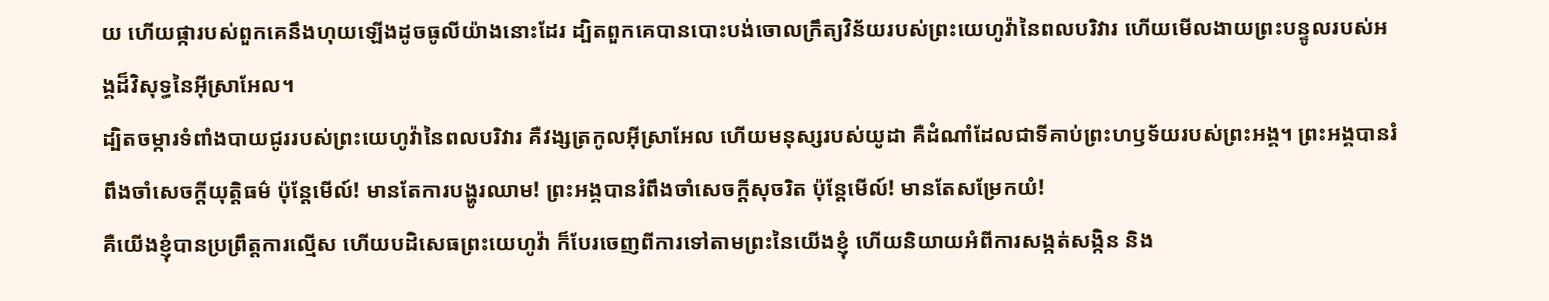យ ហើយផ្ការបស់ពួកគេនឹងហុយឡើងដូចធូលីយ៉ាងនោះដែរ ដ្បិតពួកគេបានបោះបង់ចោលក្រឹត្យវិន័យរបស់ព្រះយេហូវ៉ានៃពលបរិវារ ហើយមើលងាយព្រះបន្ទូលរបស់អង្គដ៏វិសុទ្ធនៃអ៊ីស្រាអែល។
ដ្បិតចម្ការទំពាំងបាយជូររបស់ព្រះយេហូវ៉ានៃពលបរិវារ គឺវង្សត្រកូលអ៊ីស្រាអែល ហើយមនុស្សរបស់យូដា គឺដំណាំដែលជាទីគាប់ព្រះហឫទ័យរបស់ព្រះអង្គ។ ព្រះអង្គបានរំពឹងចាំសេចក្ដីយុត្តិធម៌ ប៉ុន្តែមើល៍! មានតែការបង្ហូរឈាម! ព្រះអង្គបានរំពឹងចាំសេចក្ដីសុចរិត ប៉ុន្តែមើល៍! មានតែសម្រែកយំ!
គឺយើងខ្ញុំបានប្រព្រឹត្តការល្មើស ហើយបដិសេធព្រះយេហូវ៉ា ក៏បែរចេញពីការទៅតាមព្រះនៃយើងខ្ញុំ ហើយនិយាយអំពីការសង្កត់សង្កិន និង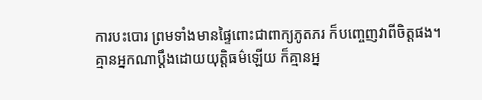ការបះបោរ ព្រមទាំងមានផ្ទៃពោះជាពាក្យភូតភរ ក៏បញ្ចេញវាពីចិត្តផង។
គ្មានអ្នកណាប្ដឹងដោយយុត្តិធម៌ឡើយ ក៏គ្មានអ្ន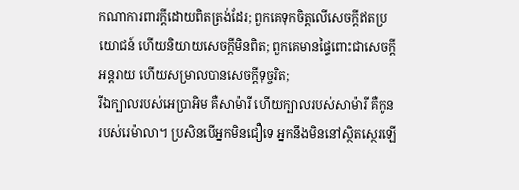កណាការពារក្ដីដោយពិតត្រង់ដែរ; ពួកគេទុកចិត្តលើសេចក្ដីឥតប្រយោជន៍ ហើយនិយាយសេចក្ដីមិនពិត; ពួកគេមានផ្ទៃពោះជាសេចក្ដីអន្តរាយ ហើយសម្រាលបានសេចក្ដីទុច្ចរិត;
រីឯក្បាលរបស់អេប្រាអិម គឺសាម៉ារី ហើយក្បាលរបស់សាម៉ារី គឺកូនរបស់រេម៉ាលា។ ប្រសិនបើអ្នកមិនជឿទេ អ្នកនឹងមិននៅស្ថិតស្ថេរឡើ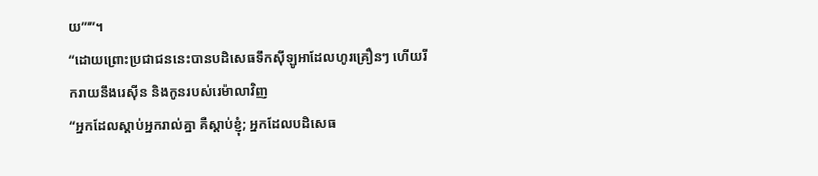យ”’”។
“ដោយព្រោះប្រជាជននេះបានបដិសេធទឹកស៊ីឡូអាដែលហូរគ្រឿនៗ ហើយរីករាយនឹងរេស៊ីន និងកូនរបស់រេម៉ាលាវិញ
“អ្នកដែលស្ដាប់អ្នករាល់គ្នា គឺស្ដាប់ខ្ញុំ; អ្នកដែលបដិសេធ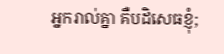អ្នករាល់គ្នា គឺបដិសេធខ្ញុំ;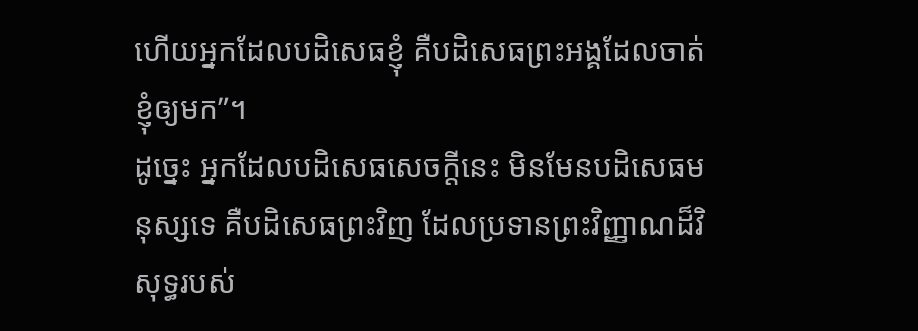ហើយអ្នកដែលបដិសេធខ្ញុំ គឺបដិសេធព្រះអង្គដែលចាត់ខ្ញុំឲ្យមក”។
ដូច្នេះ អ្នកដែលបដិសេធសេចក្ដីនេះ មិនមែនបដិសេធមនុស្សទេ គឺបដិសេធព្រះវិញ ដែលប្រទានព្រះវិញ្ញាណដ៏វិសុទ្ធរបស់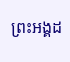ព្រះអង្គដ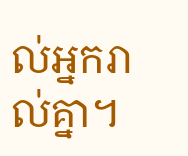ល់អ្នករាល់គ្នា។